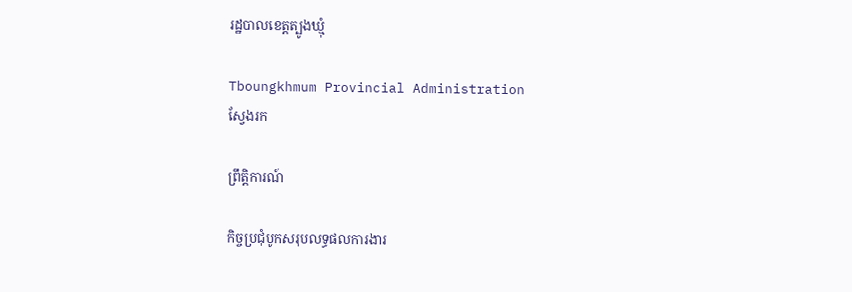រដ្ឋបាលខេត្តត្បូងឃ្មុំ

Tboungkhmum Provincial Administration
ស្វែងរក

ព្រឹត្តិការណ៍

កិច្ចប្រជុំបូកសរុបលទ្ធផលការងារ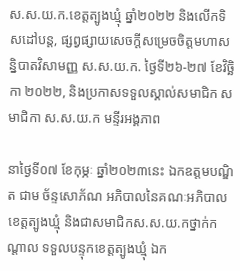ស.ស.យ.ក.ខេត្តត្បូងឃ្មុំ ឆ្នាំ២០២២ និងលេីកទិសដៅបន្ត, ផ្សព្វផ្សាយសេចក្តីសម្រេចចិត្តមហាសន្និបាតវិសាមញ្ញ ស.ស.យ.ក. ថ្ងៃទី២៦-២៧ ខែវិច្ឆិកា ២០២២, និងប្រកាសទទួលស្គាល់សមាជិក សមាជិកា ស.ស.យ.ក មន្ទីរអង្គភាព

នាថ្ងៃទី០៧ ខែកុម្ភៈ ឆ្នាំ២០២៣នេះ ឯកឧត្តមបណ្ឌិត ជាម ច័ន្ទសោភ័ណ អភិបាលនៃគណៈអភិបាលខេត្តត្បូងឃ្មុំ និងជាសមាជិកស.ស.យ.កថ្នាក់កណ្ដាល ទទួលបន្ទុកខេត្តត្បូងឃ្មុំ ឯក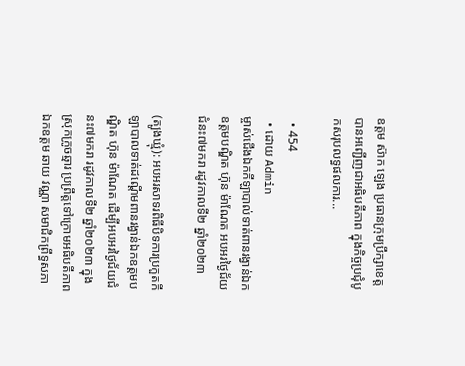ឧត្តម ស៊ាក ឡេង ប្រធានក្រុមប្រឹក្សាខេត្ត បានអញ្ជើញជាអធិបតីភាព ក្នុងកិច្ចប្រជុំបូកសរុបលទ្ធផលការ...

  • 454
  • ដោយ Admin
ម្ចាស់ជើងឯកកីឡាបាល់ទាត់ពានរង្វាន់ឯកឧត្តមបណ្ឌិត ហ៊ុន ម៉ាណែត អបអរថ្ងៃជ័យជំនះ៧មករា រដូវកាលទី២ ឆ្នាំ២០២៣

(ត្បូងឃ្មុំ): អបអរសាទរពិធីបិទការប្រកួតកីឡាបាលទាត់ដណ្ដើមពានរង្វាន់ឯកឧត្តមបណ្ឌិត ហ៊ុន ម៉ាណែត ដើម្បីអបអរថ្ងៃជ័យជំនះ៧មករា រដូវកាលទី២ ឆ្នាំ២០២៣ ក្នុងស្រុកក្រូចឆ្មារ ប្រព្រឹត្តទៅក្រោមអធិបតីភាព ឯកឧត្តម ឆាយ វណ្ណា សមាជិកព្រឹទ្ធសភា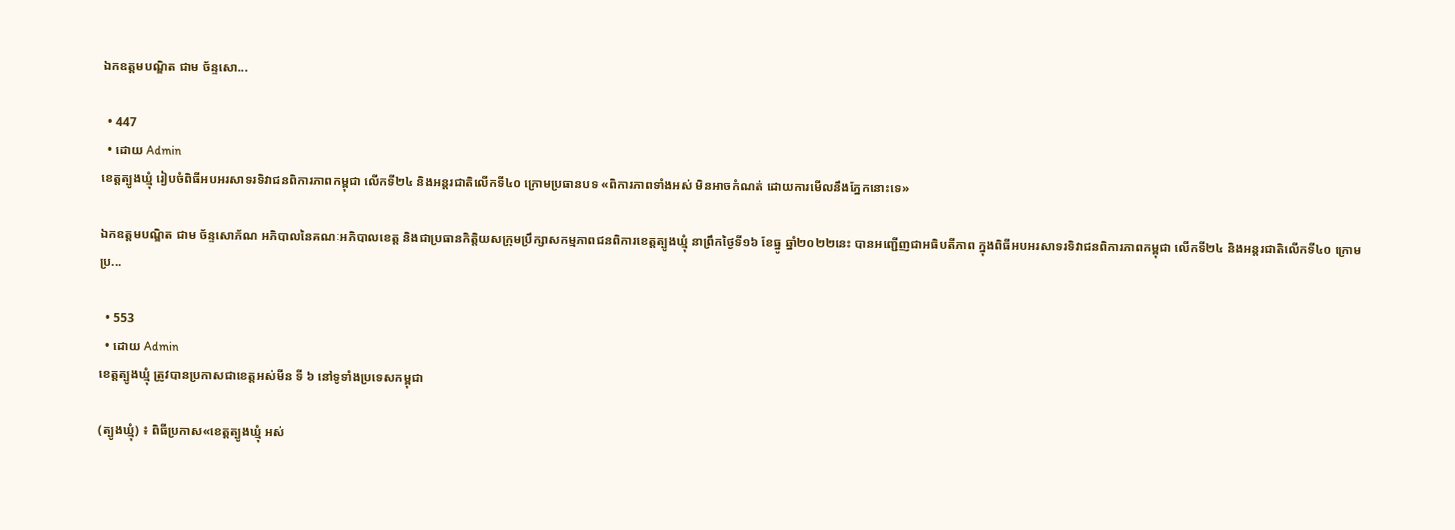ឯកឧត្តមបណ្ឌិត ជាម ច័ន្ទសោ...

  • 447
  • ដោយ Admin
ខេត្តត្បូងឃ្មុំ រៀបចំពិធីអបអរសាទរទិវាជនពិការភាពកម្ពុជា លើកទី២៤ និងអន្តរជាតិលើកទី៤០ ក្រោមប្រធានបទ «ពិការភាពទាំងអស់ មិនអាចកំណត់ ដោយការមើលនឹងភ្នែកនោះទេ»

ឯកឧត្តមបណ្ឌិត ជាម ច័ន្ទសោភ័ណ អភិបាលនៃគណៈអភិបាលខេត្ត និងជាប្រធានកិត្តិយសក្រុមប្រឹក្សាសកម្មភាពជនពិការខេត្តត្បូងឃ្មុំ នាព្រឹកថ្ងៃទី១៦ ខែធ្នូ ឆ្នាំ២០២២នេះ បានអញ្ជើញជាអធិបតីភាព ក្នុងពិធីអបអរសាទរទិវាជនពិការភាពកម្ពុជា លើកទី២៤ និងអន្តរជាតិលើកទី៤០ ក្រោមប្រ...

  • 553
  • ដោយ Admin
ខេត្តត្បូងឃ្មុំ ត្រូវបានប្រកាសជាខេត្តអស់មីន ទី ៦ នៅទូទាំងប្រទេសកម្ពុជា

(ត្បូងឃ្មុំ) ៖ ពិធីប្រកាស«ខេត្តត្បូងឃ្មុំ អស់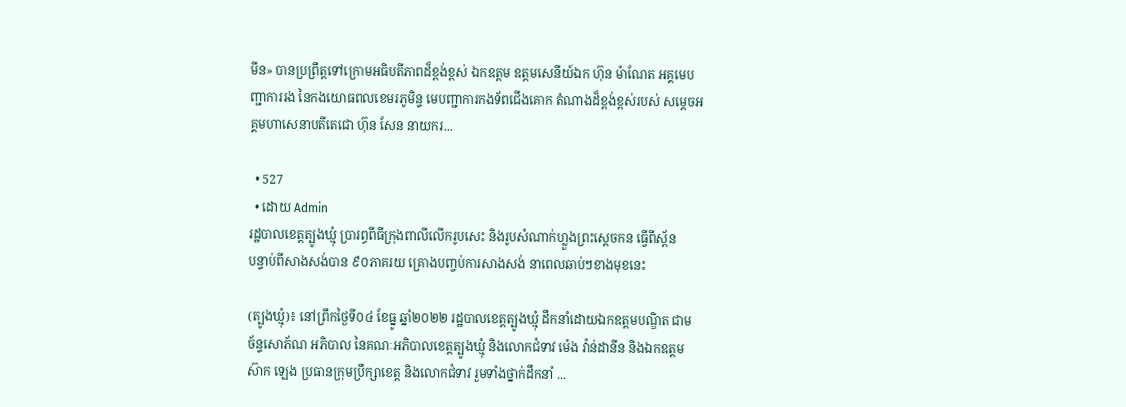មីន» បានប្រព្រឹត្តទៅក្រោមអធិបតីភាពដ៏ខ្ពង់ខ្ពស់ ឯកឧត្តម ឧត្តមសេនីយ៍ឯក ហ៊ុន ម៉ាណែត អគ្គមេបញ្ជាការរង នៃកងយោធពលខេមរភូមិន្ទ មេបញ្ជាការកងទ័ពជើងគោក តំណាងដ៏ខ្ពង់ខ្ពស់របស់ សម្តេចអគ្គមហាសេនាបតីតេជោ ហ៊ុន សែន នាយករ...

  • 527
  • ដោយ Admin
រដ្ឋបាលខេត្តត្បូងឃ្មុំ ប្រារព្ធពីធីក្រុងពាលីលើករូបសេះ និងរូបសំណាក់ហ្លួងព្រះស្ដេចកន ធ្វើពីស្ព័ន
បន្ទាប់ពីសាងសង់បាន ៩០ភាគរយ គ្រោងបញ្ចប់ការសាងសង់ នាពេលឆាប់ៗខាងមុខនេះ

(ត្បូងឃ្មុំ)៖ នៅព្រឹកថ្ងៃទី០៤ ខែធ្នូ ឆ្នាំ២០២២ រដ្ឋបាលខេត្តត្បូងឃ្មុំ ដឹកនាំដោយឯកឧត្តមបណ្ឌិត ជាម ច័ន្ទសោភ័ណ អភិបាល នៃគណៈអភិបាលខេត្តត្បូងឃ្មុំ និងលោកជំទាវ ម៉េង វ៉ាន់ដានីន និងឯកឧត្តម ស៊ាក ឡេង ប្រធានក្រុមប្រឹក្សាខេត្ត និងលោកជំទាវ រួមទាំងថ្នាក់ដឹកនាំ ...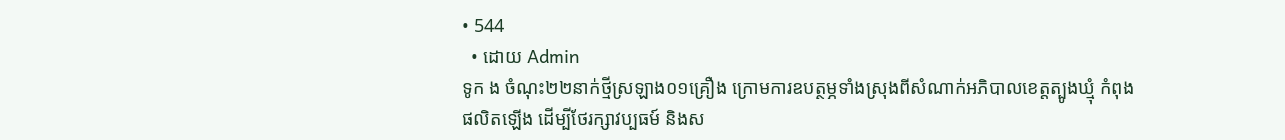• 544
  • ដោយ Admin
ទូក ង ចំណុះ២២នាក់ថ្មីស្រឡាង០១គ្រឿង ក្រោមការឧបត្ថម្ភទាំងស្រុងពីសំណាក់អភិបាលខេត្តត្បូងឃ្មុំ កំពុងផលិតឡើង ដើម្បីថែរក្សាវប្បធម៍ និងស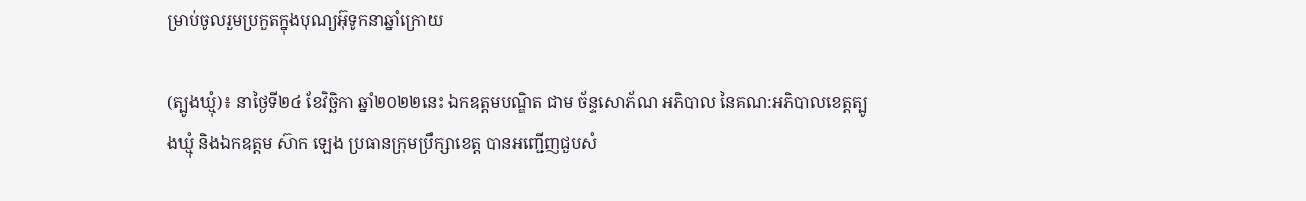ម្រាប់ចូលរួមប្រកួតក្នុងបុណ្យអ៊ុទូកនាឆ្នាំក្រោយ

(ត្បូងឃ្មុំ)៖ នាថ្ងៃទី២៤ ខែវិច្ឆិកា ឆ្នាំ២០២២នេះ ឯកឧត្តមបណ្ឌិត ជាម ច័ន្ទសោភ័ណ អភិបាល នៃគណ:អភិបាលខេត្តត្បូងឃ្មុំ និងឯកឧត្តម ស៊ាក ឡេង ប្រធានក្រុមប្រឹក្សាខេត្ត បានអញ្ជើញជួបសំ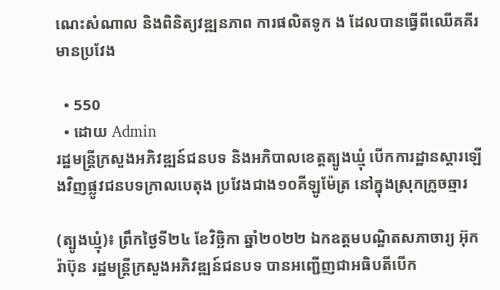ណេះសំណាល និងពិនិត្យវឌ្ឍនភាព ការផលិតទូក ង ដែលបានធ្វើពីឈើគគីរមានប្រវែង

  • 550
  • ដោយ Admin
រដ្ឋមន្ត្រីក្រសួងអភិវឌ្ឍន៍ជនបទ និងអភិបាលខេត្តត្បូងឃ្មុំ បើកការដ្ឋានស្ដារឡើងវិញផ្លូវជនបទក្រាលបេតុង ប្រវែងជាង១០គីឡូម៉ែត្រ នៅក្នុងស្រុកក្រូចឆ្មារ

(ត្បូងឃ្មុំ)៖ ព្រឹកថ្ងៃទី២៤ ខែវិច្ឆិកា ឆ្នាំ២០២២ ឯកឧត្ដមបណ្ឌិតសភាចារ្យ អ៊ុក រ៉ាប៊ុន រដ្ឋមន្ត្រីក្រសួងអភិវឌ្ឍន៍ជនបទ បានអញ្ជើញជាអធិបតីបើក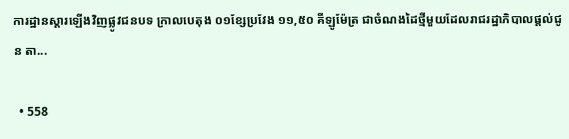ការដ្ឋានស្ដារឡើងវិញផ្លូវជនបទ ក្រាលបេតុង ០១ខ្សែប្រវែង ១១,៥០ គីឡូម៉ែត្រ ជាចំណងដៃថ្មីមួយដែលរាជរដ្ឋាភិបាលផ្ដល់ជូន តា...

  • 558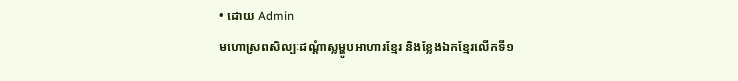• ដោយ Admin
មហោស្រពសិល្បៈដណ្ដំាស្លម្ហូបអាហារខ្មែរ និងខ្លែងឯកខ្មែរលើកទី១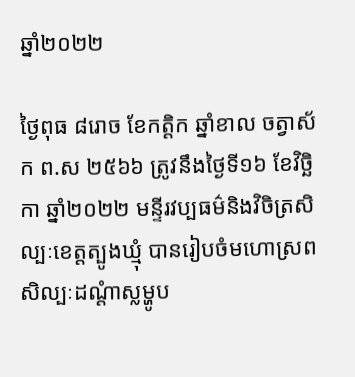ឆ្នាំ២០២២

ថ្ងៃពុធ ៨រោច ខែកត្ដិក ឆ្នាំខាល ចត្វាស័ក ព.ស ២៥៦៦ ត្រូវនឹងថ្ងៃទី១៦ ខែវិច្ឆិកា ឆ្នាំ២០២២ មន្ទីរវប្បធម៌និងវិចិត្រសិល្បៈខេត្តត្បូងឃ្មុំ បានរៀបចំមហោស្រពសិល្បៈដណ្ដំាស្លម្ហូប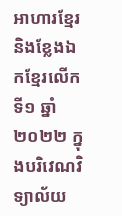អាហារខ្មែរ និងខ្លែងឯកខ្មែរលើកទី១ ឆ្នាំ២០២២ ក្នុងបរិវេណវិទ្យាល័យ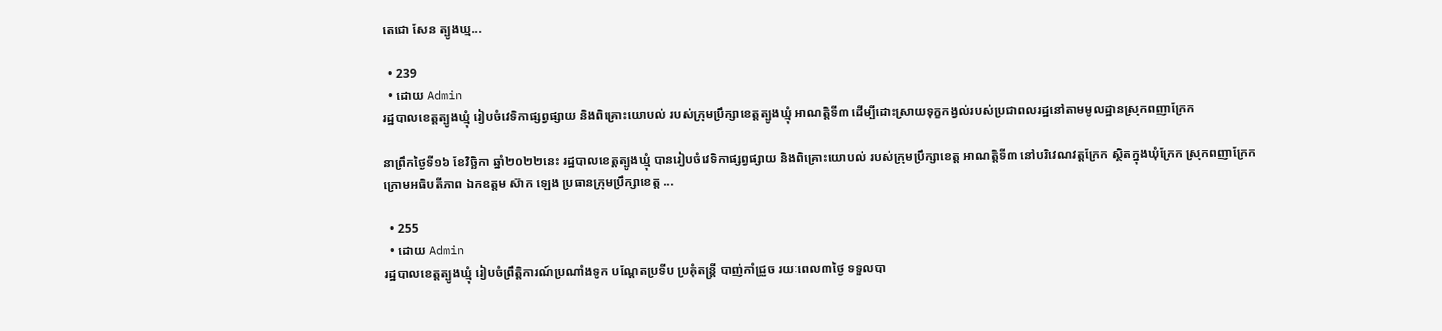តេជោ សែន ត្បូងឃ្ម...

  • 239
  • ដោយ Admin
រដ្ឋបាលខេត្តត្បូងឃ្មុំ រៀបចំវេទិកាផ្សព្វផ្សាយ និងពិគ្រោះយោបល់ របស់ក្រុមប្រឹក្សាខេត្តត្បូងឃ្មុំ អាណត្តិទី៣ ដើម្បីដោះស្រាយទុក្ខកង្វល់របស់ប្រជាពលរដ្ឋនៅតាមមូលដ្ឋានស្រុកពញាក្រែក

នាព្រឹកថ្ងៃទី១៦ ខែវិច្ឆិកា ឆ្នាំ២០២២នេះ រដ្ឋបាលខេត្តត្បូងឃ្មុំ បានរៀបចំវេទិកាផ្សព្វផ្សាយ និងពិគ្រោះយោបល់ របស់ក្រុមប្រឹក្សាខេត្ត អាណត្តិទី៣ នៅបរិវេណវត្តក្រែក ស្ថិតក្នុងឃុំក្រែក ស្រុកពញាក្រែក ក្រោមអធិបតីភាព ឯកឧត្តម ស៊ាក ឡេង ប្រធានក្រុមប្រឹក្សាខេត្ត ...

  • 255
  • ដោយ Admin
រដ្ឋបាលខេត្តត្បូងឃ្មុំ រៀបចំព្រឹត្តិការណ៍ប្រណាំងទូក បណ្ដែតប្រទីប ប្រគុំតន្ត្រី បាញ់កាំជ្រួច រយៈពេល៣ថ្ងៃ ទទួលបា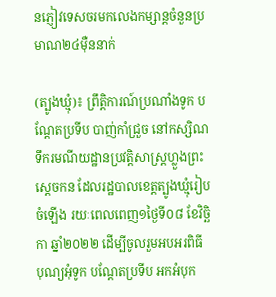នភ្ញៀវទេសចរមកលេងកម្សាន្តចំនួនប្រមាណ២៤ម៉ឺននាក់

(ត្បូងឃ្មុំ)៖ ព្រឹត្តិការណ៍ប្រណាំងទូក បណ្ដែតប្រទីប បាញ់កាំជ្រួច នៅកស្សិណទឹករមណីយដ្ឋានប្រវត្តិសាស្ត្រហ្លួងព្រះស្ដេចកន ដែលរដ្ឋបាលខេត្តត្បូងឃ្មុំរៀបចំឡើង រយៈពេលពេញ១ថ្ងៃទី០៨ ខែវិច្ឆិកា ឆ្នាំ២០២២ ដើម្បីចូលរួមអបអរពិធី បុណ្យអុំទូក បណ្តែតប្រទីប អកអំបុក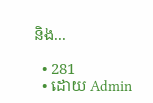និង...

  • 281
  • ដោយ Admin